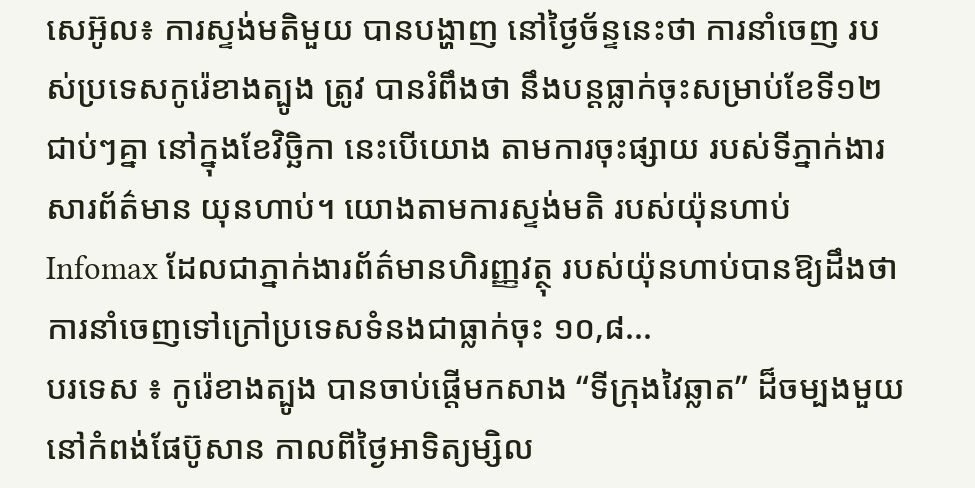សេអ៊ូល៖ ការស្ទង់មតិមួយ បានបង្ហាញ នៅថ្ងៃច័ន្ទនេះថា ការនាំចេញ របស់ប្រទេសកូរ៉េខាងត្បូង ត្រូវ បានរំពឹងថា នឹងបន្ដធ្លាក់ចុះសម្រាប់ខែទី១២ ជាប់ៗគ្នា នៅក្នុងខែវិច្ឆិកា នេះបើយោង តាមការចុះផ្សាយ របស់ទីភ្នាក់ងារសារព័ត៌មាន យុនហាប់។ យោងតាមការស្ទង់មតិ របស់យ៉ុនហាប់ Infomax ដែលជាភ្នាក់ងារព័ត៌មានហិរញ្ញវត្ថុ របស់យ៉ុនហាប់បានឱ្យដឹងថា ការនាំចេញទៅក្រៅប្រទេសទំនងជាធ្លាក់ចុះ ១០,៨...
បរទេស ៖ កូរ៉េខាងត្បូង បានចាប់ផ្តើមកសាង “ទីក្រុងវៃឆ្លាត” ដ៏ចម្បងមួយនៅកំពង់ផែប៊ូសាន កាលពីថ្ងៃអាទិត្យម្សិល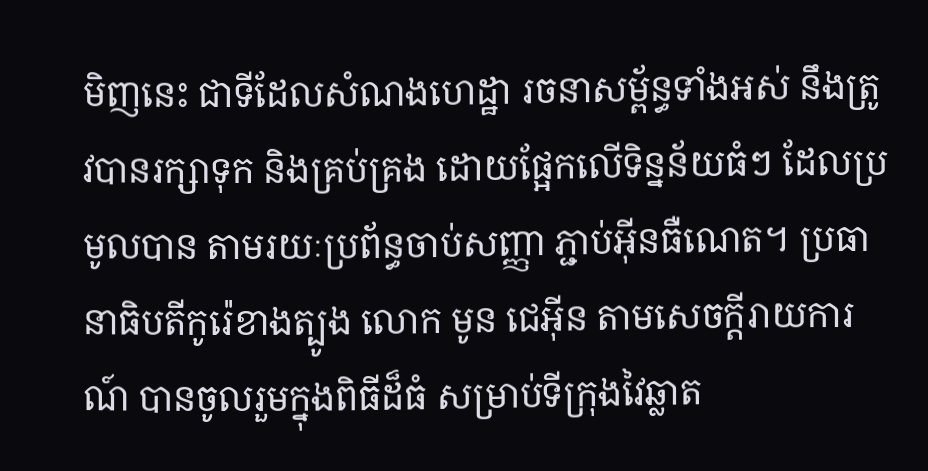មិញនេះ ជាទីដែលសំណងហេដ្ឋា រចនាសម្ព័ន្ធទាំងអស់ នឹងត្រូវបានរក្សាទុក និងគ្រប់គ្រង ដោយផ្អែកលើទិន្នន័យធំៗ ដែលប្រមូលបាន តាមរយៈប្រព័ន្ធចាប់សញ្ញា ភ្ជាប់អ៊ីនធឺណេត។ ប្រធានាធិបតីកូរ៉េខាងត្បូង លោក មូន ជេអ៊ីន តាមសេចក្តីរាយការណ៍ បានចូលរួមក្នុងពិធីដ៏ធំ សម្រាប់ទីក្រុងវៃឆ្លាត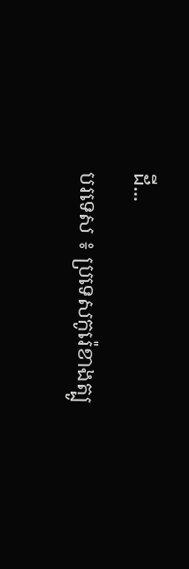ដី...
បរទេស ៖ ប្រទេសកូរ៉េខាងត្បូ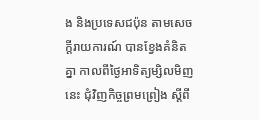ង និងប្រទេសជប៉ុន តាមសេចក្តីរាយការណ៍ បានខ្វែងគំនិតគ្នា កាលពីថ្ងៃអាទិត្យម្សិលមិញនេះ ជុំវិញកិច្ចព្រមព្រៀង ស្តីពី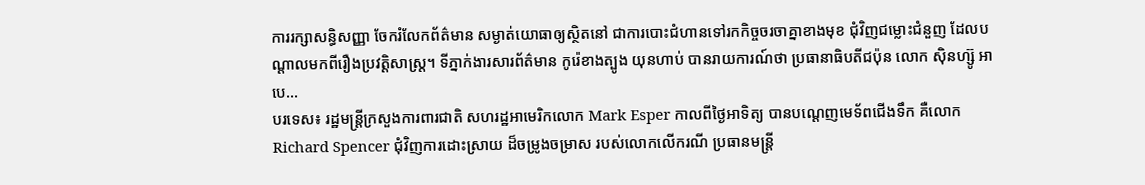ការរក្សាសន្ធិសញ្ញា ចែករំលែកព័ត៌មាន សម្ងាត់យោធាឲ្យស្ថិតនៅ ជាការបោះជំហានទៅរកកិច្ចចរចាគ្នាខាងមុខ ជុំវិញជម្លោះជំនួញ ដែលបណ្ដាលមកពីរឿងប្រវតិ្តសាស្ត្រ។ ទីភ្នាក់ងារសារព័ត៌មាន កូរ៉េខាងត្បូង យុនហាប់ បានរាយការណ៍ថា ប្រធានាធិបតីជប៉ុន លោក ស៊ិនហ្ស៊ូ អាបេ...
បរទេស៖ រដ្ឋមន្រ្តីក្រសួងការពារជាតិ សហរដ្ឋអាមេរិកលោក Mark Esper កាលពីថ្ងៃអាទិត្យ បានបណ្តេញមេទ័ពជើងទឹក គឺលោក Richard Spencer ជុំវិញការដោះស្រាយ ដ៏ចម្រូងចម្រាស របស់លោកលើករណី ប្រធានមន្រ្តី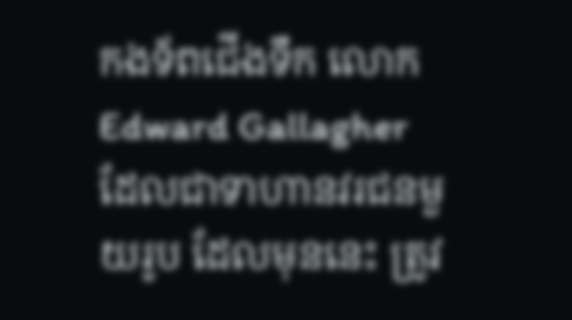កងទ័ពជើងទឹក លោក Edward Gallagher ដែលជាទាហានវរជនមួយរូប ដែលមុននេះ ត្រូវ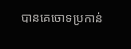បានគេចោទប្រកាន់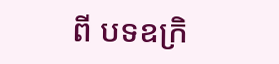ពី បទឧក្រិ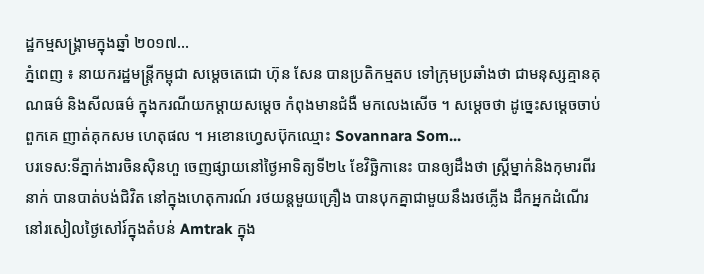ដ្ឋកម្មសង្គ្រាមក្នុងឆ្នាំ ២០១៧...
ភ្នំពេញ ៖ នាយករដ្ឋមន្រ្តីកម្ពុជា សម្តេចតេជោ ហ៊ុន សែន បានប្រតិកម្មតប ទៅក្រុមប្រឆាំងថា ជាមនុស្សគ្មានគុណធម៌ និងសីលធម៌ ក្នុងករណីយកម្តាយសម្តេច កំពុងមានជំងឺ មកលេងសើច ។ សម្តេចថា ដូច្នេះសម្តេចចាប់ពួកគេ ញាត់គុកសម ហេតុផល ។ អខោនហ្វេសប៊ុកឈ្មោះ Sovannara Som...
បរទេស:ទីភ្នាក់ងារចិនស៊ិនហួ ចេញផ្សាយនៅថ្ងៃអាទិត្យទី២៤ ខែវិច្ឆិកានេះ បានឲ្យដឹងថា ស្ត្រីម្នាក់និងកុមារពីរនាក់ បានបាត់បង់ជិវិត នៅក្នុងហេតុការណ៍ រថយន្តមួយគ្រឿង បានបុកគ្នាជាមួយនឹងរថភ្លើង ដឹកអ្នកដំណើរ នៅរសៀលថ្ងៃសៅរ៍ក្នុងតំបន់ Amtrak ក្នុង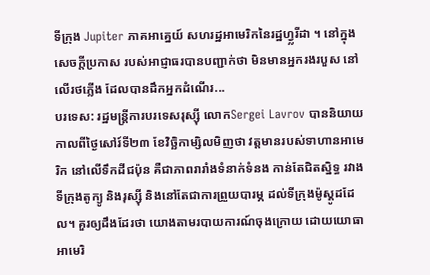ទីក្រុង Jupiter ភាគអាគ្នេយ៍ សហរដ្ឋអាមេរិកនៃរដ្ឋហ្វ្លរីដា ។ នៅក្នុងសេចក្តីប្រកាស របស់អាជ្ញាធរបានបញ្ជាក់ថា មិនមានអ្នករងរបួស នៅលើរថភ្លើង ដែលបានដឹកអ្នកដំណើរ...
បរទេស: រដ្ឋមន្ត្រីការបរទេសរុស្ស៊ី លោកSergei Lavrov បាននិយាយកាលពីថ្ងៃសៅរ៍ទី២៣ ខែវិច្ឆិកាម្សិលមិញថា វត្តមានរបស់ទាហានអាមេរិក នៅលើទឹកដីជប៉ុន គឺជាភាពរារាំងទំនាក់ទំនង កាន់តែជិតស្និទ្ធ រវាងទីក្រុងតូក្យូ និងរុស្ស៊ី និងនៅតែជាការព្រួយបារម្ភ ដល់ទីក្រុងម៉ូស្គូដដែល។ គួរឲ្យដឹងដែរថា យោងតាមរបាយការណ៍ចុងក្រោយ ដោយយោធាអាមេរិ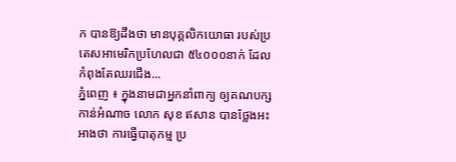ក បានឱ្យដឹងថា មានបុគ្គលិកយោធា របស់ប្រតេសអាមេរិកប្រហែលជា ៥៤០០០នាក់ ដែលកំពុងតែឈរជើង...
ភ្នំពេញ ៖ ក្នុងនាមជាអ្នកនាំពាក្យ ឲ្យគណបក្សកាន់អំណាច លោក សុខ ឥសាន បានថ្លែងអះអាងថា ការធ្វើបាតុកម្ម ប្រ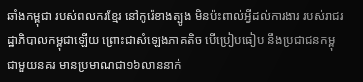ឆាំងកម្ពុជា របស់ពលករខ្មែរ នៅកូរ៉េខាងត្បូង មិនប៉ះពាល់អ្វីដល់ការងារ របស់រាជរដ្ឋាភិបាលកម្ពុជាឡើយ ព្រោះជាសំឡេងភាគតិច បើប្រៀបធៀប នឹងប្រជាជនកម្ពុជាមួយនគរ មានប្រមាណជា១៦លាននាក់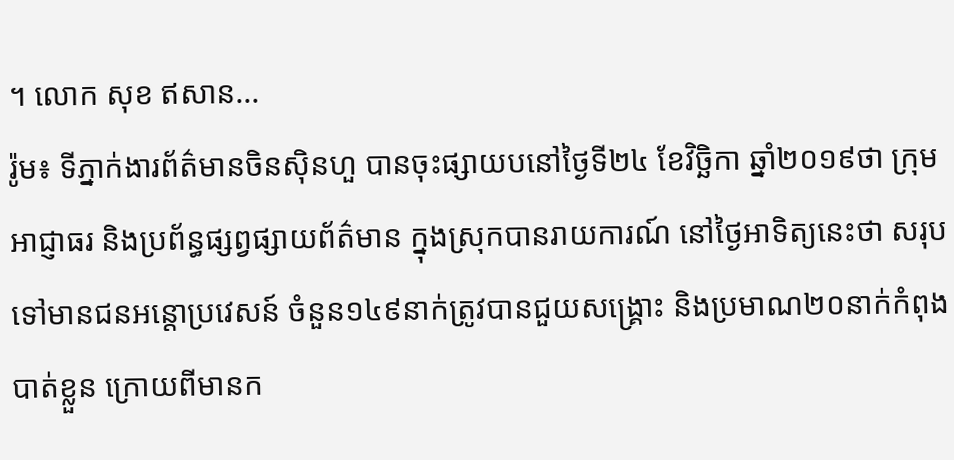។ លោក សុខ ឥសាន...
រ៉ូម៖ ទីភ្នាក់ងារព័ត៌មានចិនស៊ិនហួ បានចុះផ្សាយបនៅថ្ងៃទី២៤ ខែវិច្ឆិកា ឆ្នាំ២០១៩ថា ក្រុមអាជ្ញាធរ និងប្រព័ន្ធផ្សព្វផ្សាយព័ត៌មាន ក្នុងស្រុកបានរាយការណ៍ នៅថ្ងៃអាទិត្យនេះថា សរុប ទៅមានជនអន្តោប្រវេសន៍ ចំនួន១៤៩នាក់ត្រូវបានជួយសង្គ្រោះ និងប្រមាណ២០នាក់កំពុងបាត់ខ្លួន ក្រោយពីមានក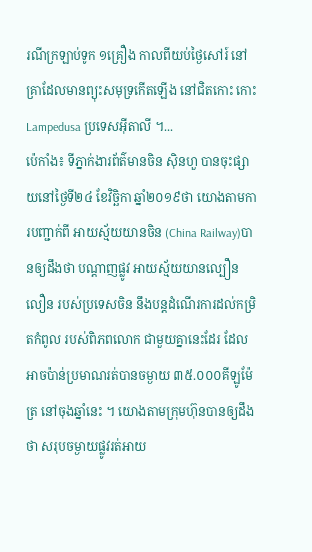រណីក្រឡាប់ទូក ១គ្រឿង កាលពីយប់ថ្ងៃសៅរ៍ នៅគ្រាដែលមានព្យុះសមុទ្រកើតឡើង នៅជិតកោះ កោះ Lampedusa ប្រទេសអ៊ីតាលី ។...
ប៉េកាំង៖ ទីភ្នាក់ងារព័ត៌មានចិន ស៊ិនហួ បានចុះផ្សាយនៅថ្ងៃទី២៤ ខែវិច្ឆិកា ឆ្នាំ២០១៩ថា យោងតាមការបញ្ជាក់ពី អាយស្ម័យយានចិន (China Railway)បានឲ្យដឹងថា បណ្តាញផ្លូវ អាយស្ម័យយានល្បឿនលឿន របស់ប្រទេសចិន នឹងបន្តដំណើរការដល់កម្រិតកំពូល របស់ពិភពលោក ជាមួយគ្នានេះដែរ ដែលអាចប៉ាន់ប្រមាណរត់បានចម្ងាយ ៣៥.០០០គីឡូម៉ែត្រ នៅចុងឆ្នាំនេះ ។ យោងតាមក្រុមហ៊ុនបានឲ្យដឹងថា សរុបចម្ងាយផ្លូវរត់អាយ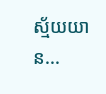ស្ម័យយាន...